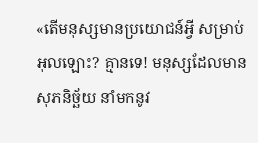«តើមនុស្សមានប្រយោជន៍អ្វី សម្រាប់អុលឡោះ? គ្មានទេ! មនុស្សដែលមានសុភនិច្ឆ័យ នាំមកនូវ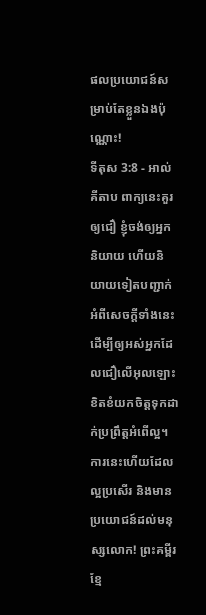ផលប្រយោជន៍សម្រាប់តែខ្លួនឯងប៉ុណ្ណោះ!
ទីតុស 3:8 - អាល់គីតាប ពាក្យនេះគួរឲ្យជឿ ខ្ញុំចង់ឲ្យអ្នកនិយាយ ហើយនិយាយទៀតបញ្ជាក់អំពីសេចក្ដីទាំងនេះ ដើម្បីឲ្យអស់អ្នកដែលជឿលើអុលឡោះ ខិតខំយកចិត្ដទុកដាក់ប្រព្រឹត្ដអំពើល្អ។ ការនេះហើយដែលល្អប្រសើរ និងមានប្រយោជន៍ដល់មនុស្សលោក! ព្រះគម្ពីរខ្មែ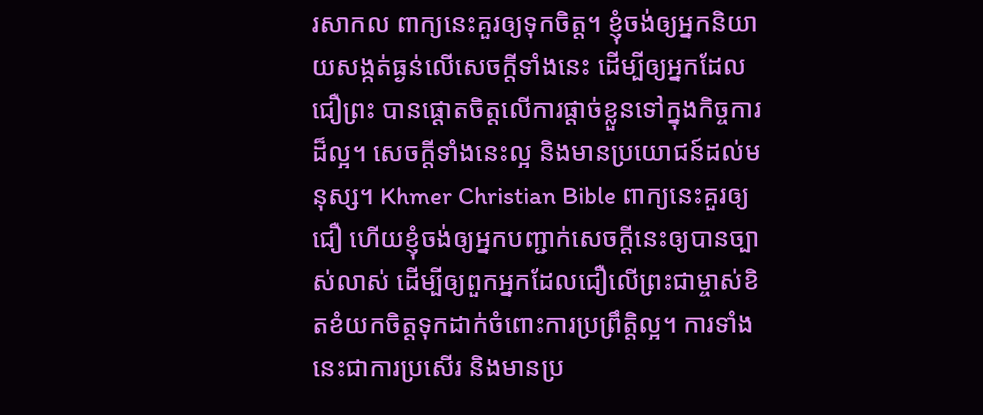រសាកល ពាក្យនេះគួរឲ្យទុកចិត្ត។ ខ្ញុំចង់ឲ្យអ្នកនិយាយសង្កត់ធ្ងន់លើសេចក្ដីទាំងនេះ ដើម្បីឲ្យអ្នកដែលជឿព្រះ បានផ្ដោតចិត្តលើការផ្ដាច់ខ្លួនទៅក្នុងកិច្ចការដ៏ល្អ។ សេចក្ដីទាំងនេះល្អ និងមានប្រយោជន៍ដល់មនុស្ស។ Khmer Christian Bible ពាក្យនេះគួរឲ្យជឿ ហើយខ្ញុំចង់ឲ្យអ្នកបញ្ជាក់សេចក្ដីនេះឲ្យបានច្បាស់លាស់ ដើម្បីឲ្យពួកអ្នកដែលជឿលើព្រះជាម្ចាស់ខិតខំយកចិត្ដទុកដាក់ចំពោះការប្រព្រឹត្ដិល្អ។ ការទាំងនេះជាការប្រសើរ និងមានប្រ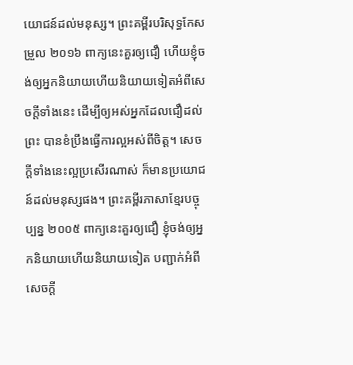យោជន៍ដល់មនុស្ស។ ព្រះគម្ពីរបរិសុទ្ធកែសម្រួល ២០១៦ ពាក្យនេះគួរឲ្យជឿ ហើយខ្ញុំចង់ឲ្យអ្នកនិយាយហើយនិយាយទៀតអំពីសេចក្ដីទាំងនេះ ដើម្បីឲ្យអស់អ្នកដែលជឿដល់ព្រះ បានខំប្រឹងធ្វើការល្អអស់ពីចិត្ត។ សេចក្ដីទាំងនេះល្អប្រសើរណាស់ ក៏មានប្រយោជន៍ដល់មនុស្សផង។ ព្រះគម្ពីរភាសាខ្មែរបច្ចុប្បន្ន ២០០៥ ពាក្យនេះគួរឲ្យជឿ ខ្ញុំចង់ឲ្យអ្នកនិយាយហើយនិយាយទៀត បញ្ជាក់អំពីសេចក្ដី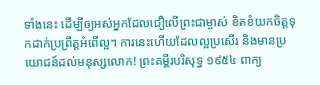ទាំងនេះ ដើម្បីឲ្យអស់អ្នកដែលជឿលើព្រះជាម្ចាស់ ខិតខំយកចិត្តទុកដាក់ប្រព្រឹត្តអំពើល្អ។ ការនេះហើយដែលល្អប្រសើរ និងមានប្រយោជន៍ដល់មនុស្សលោក! ព្រះគម្ពីរបរិសុទ្ធ ១៩៥៤ ពាក្យ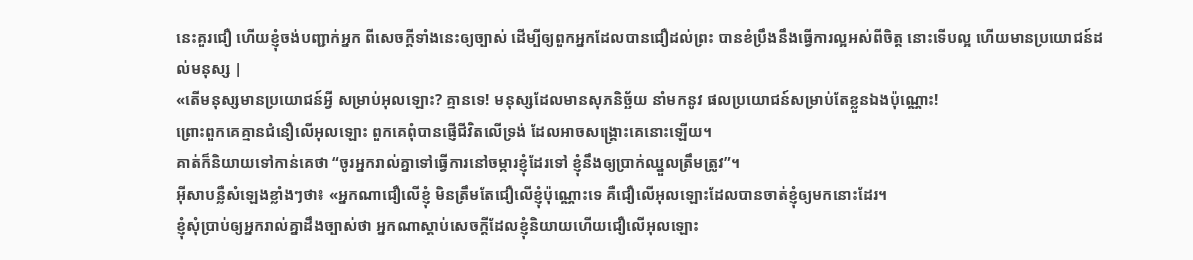នេះគួរជឿ ហើយខ្ញុំចង់បញ្ជាក់អ្នក ពីសេចក្ដីទាំងនេះឲ្យច្បាស់ ដើម្បីឲ្យពួកអ្នកដែលបានជឿដល់ព្រះ បានខំប្រឹងនឹងធ្វើការល្អអស់ពីចិត្ត នោះទើបល្អ ហើយមានប្រយោជន៍ដល់មនុស្ស |
«តើមនុស្សមានប្រយោជន៍អ្វី សម្រាប់អុលឡោះ? គ្មានទេ! មនុស្សដែលមានសុភនិច្ឆ័យ នាំមកនូវ ផលប្រយោជន៍សម្រាប់តែខ្លួនឯងប៉ុណ្ណោះ!
ព្រោះពួកគេគ្មានជំនឿលើអុលឡោះ ពួកគេពុំបានផ្ញើជីវិតលើទ្រង់ ដែលអាចសង្គ្រោះគេនោះឡើយ។
គាត់ក៏និយាយទៅកាន់គេថា “ចូរអ្នករាល់គ្នាទៅធ្វើការនៅចម្ការខ្ញុំដែរទៅ ខ្ញុំនឹងឲ្យប្រាក់ឈ្នួលត្រឹមត្រូវ”។
អ៊ីសាបន្លឺសំឡេងខ្លាំងៗថា៖ «អ្នកណាជឿលើខ្ញុំ មិនត្រឹមតែជឿលើខ្ញុំប៉ុណ្ណោះទេ គឺជឿលើអុលឡោះដែលបានចាត់ខ្ញុំឲ្យមកនោះដែរ។
ខ្ញុំសុំប្រាប់ឲ្យអ្នករាល់គ្នាដឹងច្បាស់ថា អ្នកណាស្ដាប់សេចក្ដីដែលខ្ញុំនិយាយហើយជឿលើអុលឡោះ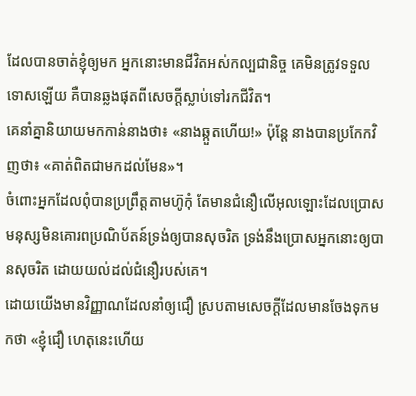ដែលបានចាត់ខ្ញុំឲ្យមក អ្នកនោះមានជីវិតអស់កល្បជានិច្ច គេមិនត្រូវទទួលទោសឡើយ គឺបានឆ្លងផុតពីសេចក្ដីស្លាប់ទៅរកជីវិត។
គេនាំគ្នានិយាយមកកាន់នាងថា៖ «នាងឆ្កួតហើយ!» ប៉ុន្ដែ នាងបានប្រកែកវិញថា៖ «គាត់ពិតជាមកដល់មែន»។
ចំពោះអ្នកដែលពុំបានប្រព្រឹត្ដតាមហ៊ូកុំ តែមានជំនឿលើអុលឡោះដែលប្រោសមនុស្សមិនគោរពប្រណិប័តន៍ទ្រង់ឲ្យបានសុចរិត ទ្រង់នឹងប្រោសអ្នកនោះឲ្យបានសុចរិត ដោយយល់ដល់ជំនឿរបស់គេ។
ដោយយើងមានវិញ្ញាណដែលនាំឲ្យជឿ ស្របតាមសេចក្ដីដែលមានចែងទុកមកថា «ខ្ញុំជឿ ហេតុនេះហើយ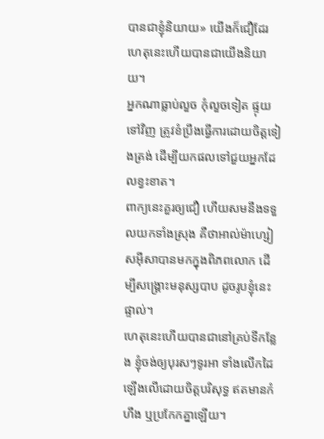បានជាខ្ញុំនិយាយ» យើងក៏ជឿដែរ ហេតុនេះហើយបានជាយើងនិយាយ។
អ្នកណាធ្លាប់លួច កុំលួចទៀត ផ្ទុយទៅវិញ ត្រូវខំប្រឹងធ្វើការដោយចិត្ដទៀងត្រង់ ដើម្បីយកផលទៅជួយអ្នកដែលខ្វះខាត។
ពាក្យនេះគួរឲ្យជឿ ហើយសមនឹងទទួលយកទាំងស្រុង គឺថាអាល់ម៉ាហ្សៀសអ៊ីសាបានមកក្នុងពិភពលោក ដើម្បីសង្គ្រោះមនុស្សបាប ដូចរូបខ្ញុំនេះផ្ទាល់។
ហេតុនេះហើយបានជានៅគ្រប់ទីកន្លែង ខ្ញុំចង់ឲ្យបុរសៗទូរអា ទាំងលើកដៃឡើងលើដោយចិត្ដបរិសុទ្ធ ឥតមានកំហឹង ឬប្រកែកគ្នាឡើយ។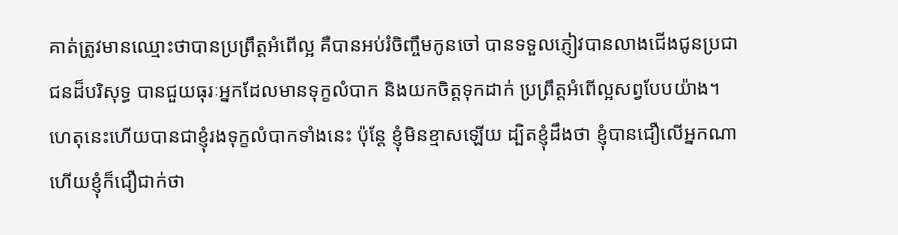គាត់ត្រូវមានឈ្មោះថាបានប្រព្រឹត្ដអំពើល្អ គឺបានអប់រំចិញ្ចឹមកូនចៅ បានទទួលភ្ញៀវបានលាងជើងជូនប្រជាជនដ៏បរិសុទ្ធ បានជួយធុរៈអ្នកដែលមានទុក្ខលំបាក និងយកចិត្ដទុកដាក់ ប្រព្រឹត្ដអំពើល្អសព្វបែបយ៉ាង។
ហេតុនេះហើយបានជាខ្ញុំរងទុក្ខលំបាកទាំងនេះ ប៉ុន្ដែ ខ្ញុំមិនខ្មាសឡើយ ដ្បិតខ្ញុំដឹងថា ខ្ញុំបានជឿលើអ្នកណាហើយខ្ញុំក៏ជឿជាក់ថា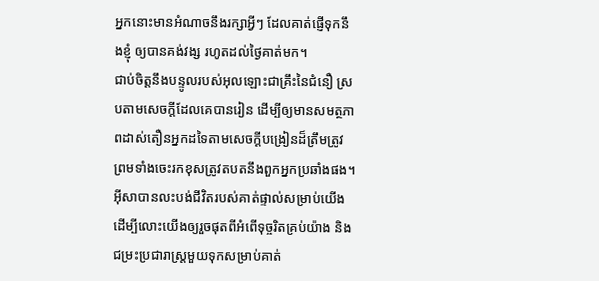អ្នកនោះមានអំណាចនឹងរក្សាអ្វីៗ ដែលគាត់ផ្ញើទុកនឹងខ្ញុំ ឲ្យបានគង់វង្ស រហូតដល់ថ្ងៃគាត់មក។
ជាប់ចិត្ដនឹងបន្ទូលរបស់អុលឡោះជាគ្រឹះនៃជំនឿ ស្របតាមសេចក្ដីដែលគេបានរៀន ដើម្បីឲ្យមានសមត្ថភាពដាស់តឿនអ្នកដទៃតាមសេចក្ដីបង្រៀនដ៏ត្រឹមត្រូវ ព្រមទាំងចេះរកខុសត្រូវតបតនឹងពួកអ្នកប្រឆាំងផង។
អ៊ីសាបានលះបង់ជីវិតរបស់គាត់ផ្ទាល់សម្រាប់យើង ដើម្បីលោះយើងឲ្យរួចផុតពីអំពើទុច្ចរិតគ្រប់យ៉ាង និងជម្រះប្រជារាស្ដ្រមួយទុកសម្រាប់គាត់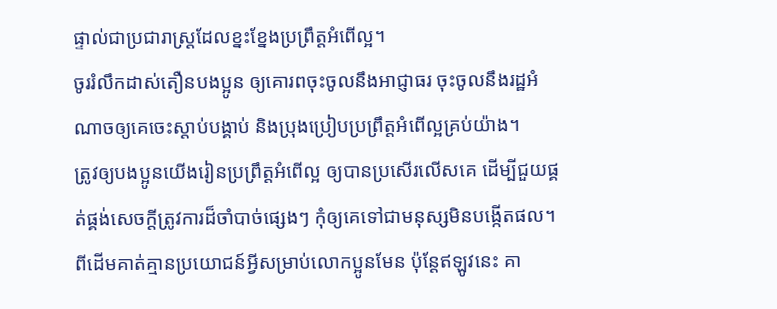ផ្ទាល់ជាប្រជារាស្ដ្រដែលខ្នះខ្នែងប្រព្រឹត្ដអំពើល្អ។
ចូររំលឹកដាស់តឿនបងប្អូន ឲ្យគោរពចុះចូលនឹងអាជ្ញាធរ ចុះចូលនឹងរដ្ឋអំណាចឲ្យគេចេះស្ដាប់បង្គាប់ និងប្រុងប្រៀបប្រព្រឹត្ដអំពើល្អគ្រប់យ៉ាង។
ត្រូវឲ្យបងប្អូនយើងរៀនប្រព្រឹត្ដអំពើល្អ ឲ្យបានប្រសើរលើសគេ ដើម្បីជួយផ្គត់ផ្គង់សេចក្ដីត្រូវការដ៏ចាំបាច់ផ្សេងៗ កុំឲ្យគេទៅជាមនុស្សមិនបង្កើតផល។
ពីដើមគាត់គ្មានប្រយោជន៍អ្វីសម្រាប់លោកប្អូនមែន ប៉ុន្ដែឥឡូវនេះ គា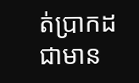ត់ប្រាកដជាមាន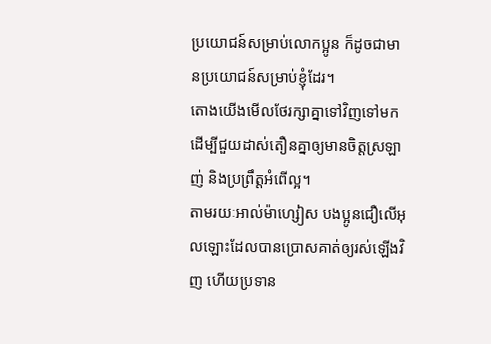ប្រយោជន៍សម្រាប់លោកប្អូន ក៏ដូចជាមានប្រយោជន៍សម្រាប់ខ្ញុំដែរ។
តោងយើងមើលថែរក្សាគ្នាទៅវិញទៅមក ដើម្បីជួយដាស់តឿនគ្នាឲ្យមានចិត្ដស្រឡាញ់ និងប្រព្រឹត្ដអំពើល្អ។
តាមរយៈអាល់ម៉ាហ្សៀស បងប្អូនជឿលើអុលឡោះដែលបានប្រោសគាត់ឲ្យរស់ឡើងវិញ ហើយប្រទាន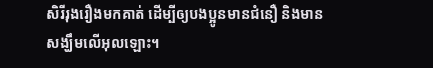សិរីរុងរឿងមកគាត់ ដើម្បីឲ្យបងប្អូនមានជំនឿ និងមានសង្ឃឹមលើអុលឡោះ។